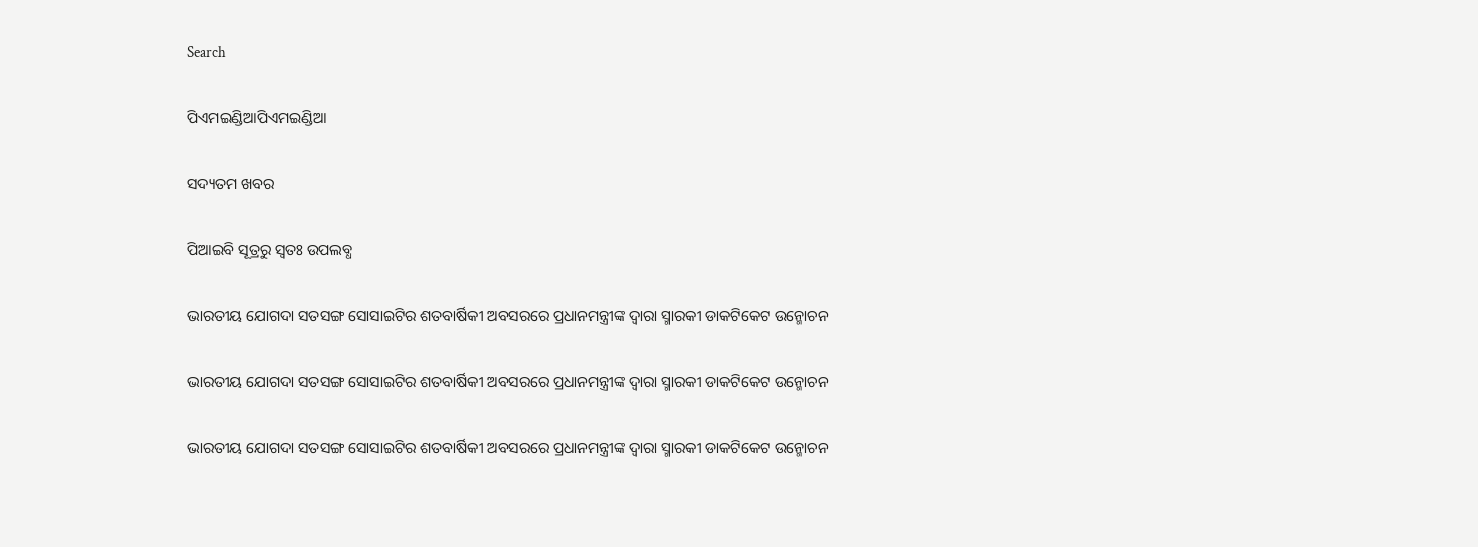Search

ପିଏମଇଣ୍ଡିଆପିଏମଇଣ୍ଡିଆ

ସଦ୍ୟତମ ଖବର

ପିଆଇବି ସୂତ୍ରରୁ ସ୍ବତଃ ଉପଲବ୍ଧ

ଭାରତୀୟ ଯୋଗଦା ସତସଙ୍ଗ ସୋସାଇଟିର ଶତବାର୍ଷିକୀ ଅବସରରେ ପ୍ରଧାନମନ୍ତ୍ରୀଙ୍କ ଦ୍ୱାରା ସ୍ମାରକୀ ଡାକଟିକେଟ ଉନ୍ମୋଚନ

ଭାରତୀୟ ଯୋଗଦା ସତସଙ୍ଗ ସୋସାଇଟିର ଶତବାର୍ଷିକୀ ଅବସରରେ ପ୍ରଧାନମନ୍ତ୍ରୀଙ୍କ ଦ୍ୱାରା ସ୍ମାରକୀ ଡାକଟିକେଟ ଉନ୍ମୋଚନ

ଭାରତୀୟ ଯୋଗଦା ସତସଙ୍ଗ ସୋସାଇଟିର ଶତବାର୍ଷିକୀ ଅବସରରେ ପ୍ରଧାନମନ୍ତ୍ରୀଙ୍କ ଦ୍ୱାରା ସ୍ମାରକୀ ଡାକଟିକେଟ ଉନ୍ମୋଚନ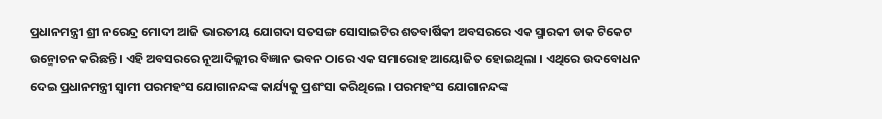ପ୍ରଧାନମନ୍ତ୍ରୀ ଶ୍ରୀ ନରେନ୍ଦ୍ର ମୋଦୀ ଆଜି ଭାରତୀୟ ଯୋଗଦା ସତସଙ୍ଗ ସୋସାଇଟିର ଶତବାର୍ଷିକୀ ଅବସରରେ ଏକ ସ୍ମାରକୀ ଡାକ ଟିକେଟ ଉନ୍ମୋଚନ କରିଛନ୍ତି । ଏହି ଅବସରରେ ନୂଆଦିଲ୍ଲୀର ବିଜ୍ଞାନ ଭବନ ଠାରେ ଏକ ସମାରୋହ ଆୟୋଜିତ ହୋଇଥିଲା । ଏଥିରେ ଉଦବୋଧନ ଦେଇ ପ୍ରଧାନମନ୍ତ୍ରୀ ସ୍ୱାମୀ ପରମହଂସ ଯୋଗାନନ୍ଦଙ୍କ କାର୍ଯ୍ୟକୁ ପ୍ରଶଂସା କରିଥିଲେ । ପରମହଂସ ଯୋଗାନନ୍ଦଙ୍କ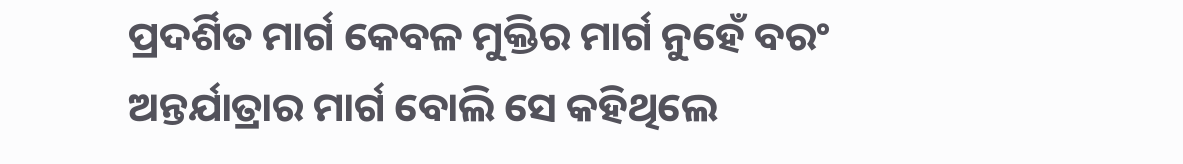ପ୍ରଦର୍ଶିତ ମାର୍ଗ କେବଳ ମୁକ୍ତିର ମାର୍ଗ ନୁହେଁ ବରଂ ଅନ୍ତର୍ଯାତ୍ରାର ମାର୍ଗ ବୋଲି ସେ କହିଥିଲେ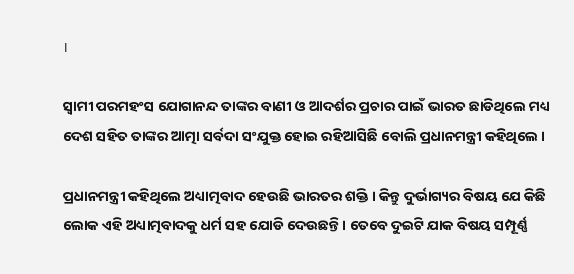।

ସ୍ୱାମୀ ପରମହଂସ ଯୋଗାନନ୍ଦ ତାଙ୍କର ବାଣୀ ଓ ଆଦର୍ଶର ପ୍ରଚାର ପାଇଁ ଭାରତ ଛାଡିଥିଲେ ମଧ୍ୟ ଦେଶ ସହିତ ତାଙ୍କର ଆତ୍ମା ସର୍ବଦା ସଂଯୁକ୍ତ ହୋଇ ରହିଆସିଛି ବୋଲି ପ୍ରଧାନମନ୍ତ୍ରୀ କହିଥିଲେ ।

ପ୍ରଧାନମନ୍ତ୍ରୀ କହିଥିଲେ ଅଧ୍ୟାତ୍ମବାଦ ହେଉଛି ଭାରତର ଶକ୍ତି । କିନ୍ତୁ ଦୁର୍ଭାଗ୍ୟର ବିଷୟ ଯେ କିଛି ଲୋକ ଏହି ଅଧ୍ୟାତ୍ମବାଦକୁ ଧର୍ମ ସହ ଯୋଡି ଦେଉଛନ୍ତି । ତେବେ ଦୁଇଟି ଯାକ ବିଷୟ ସମ୍ପୂର୍ଣ୍ଣ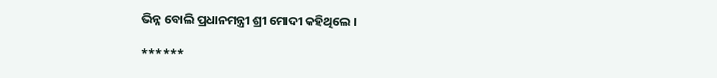ଭିନ୍ନ ବୋଲି ପ୍ରଧାନମନ୍ତ୍ରୀ ଶ୍ରୀ ମୋଦୀ କହିଥିଲେ ।

******